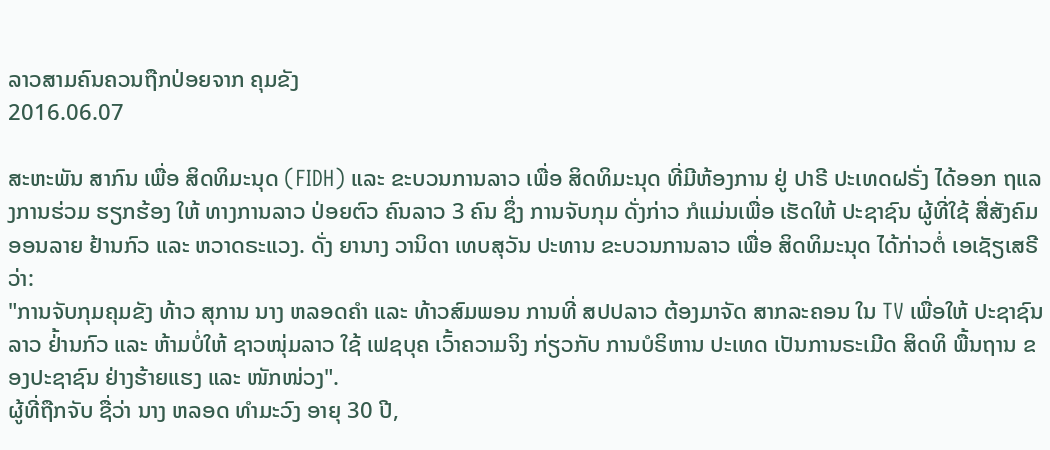ລາວສາມຄົນຄວນຖືກປ່ອຍຈາກ ຄຸມຂັງ
2016.06.07

ສະຫະພັນ ສາກົນ ເພື່ອ ສິດທິມະນຸດ (FIDH) ແລະ ຂະບວນການລາວ ເພື່ອ ສິດທິມະນຸດ ທີ່ມີຫ້ອງການ ຢູ່ ປາຣີ ປະເທດຝຣັ່ງ ໄດ້ອອກ ຖແລງການຮ່ວມ ຮຽກຮ້ອງ ໃຫ້ ທາງການລາວ ປ່ອຍຕົວ ຄົນລາວ 3 ຄົນ ຊຶ່ງ ການຈັບກຸມ ດັ່ງກ່າວ ກໍແມ່ນເພື່ອ ເຮັດໃຫ້ ປະຊາຊົນ ຜູ້ທີ່ໃຊ້ ສື່ສັງຄົມ ອອນລາຍ ຢ້ານກົວ ແລະ ຫວາດຣະແວງ. ດັ່ງ ຍານາງ ວານິດາ ເທບສຸວັນ ປະທານ ຂະບວນການລາວ ເພື່ອ ສິດທິມະນຸດ ໄດ້ກ່າວຕໍ່ ເອເຊັຽເສຣີ ວ່າ:
"ການຈັບກຸມຄຸມຂັງ ທ້າວ ສຸການ ນາງ ຫລອດຄໍາ ແລະ ທ້າວສົມພອນ ການທີ່ ສປປລາວ ຕ້ອງມາຈັດ ສາກລະຄອນ ໃນ TV ເພື່ອໃຫ້ ປະຊາຊົນລາວ ຢ່້ານກົວ ແລະ ຫ້າມບໍ່ໃຫ້ ຊາວໜຸ່ມລາວ ໃຊ້ ເຟຊບຸຄ ເວົ້າຄວາມຈິງ ກ່ຽວກັບ ການບໍຣິຫານ ປະເທດ ເປັນການຣະເມີດ ສິດທິ ພື້ນຖານ ຂອງປະຊາຊົນ ຢ່າງຮ້າຍແຮງ ແລະ ໜັກໜ່ວງ".
ຜູ້ທີ່ຖືກຈັບ ຊື່ວ່າ ນາງ ຫລອດ ທຳມະວົງ ອາຍຸ 30 ປີ,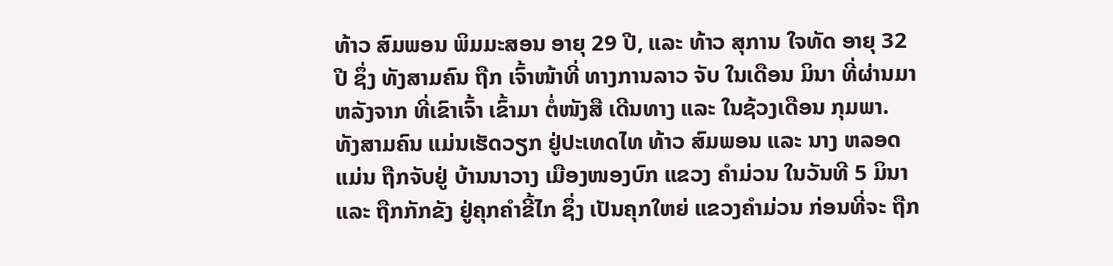ທ້າວ ສົມພອນ ພິມມະສອນ ອາຍຸ 29 ປີ, ແລະ ທ້າວ ສຸການ ໃຈທັດ ອາຍຸ 32 ປີ ຊຶ່ງ ທັງສາມຄົນ ຖືກ ເຈົ້າໜ້າທີ່ ທາງການລາວ ຈັບ ໃນເດືອນ ມິນາ ທີ່ຜ່ານມາ ຫລັງຈາກ ທີ່ເຂົາເຈົ້າ ເຂົ້າມາ ຕໍ່ໜັງສື ເດີນທາງ ແລະ ໃນຊ້ວງເດືອນ ກຸມພາ.
ທັງສາມຄົນ ແມ່ນເຮັດວຽກ ຢູ່ປະເທດໄທ ທ້າວ ສົມພອນ ແລະ ນາງ ຫລອດ ແມ່ນ ຖືກຈັບຢູ່ ບ້ານນາວາງ ເມືອງໜອງບົກ ແຂວງ ຄຳມ່ວນ ໃນວັນທີ 5 ມິນາ ແລະ ຖືກກັກຂັງ ຢູ່ຄຸກຄຳຂີ້ໄກ ຊຶ່ງ ເປັນຄຸກໃຫຍ່ ແຂວງຄຳມ່ວນ ກ່ອນທີ່ຈະ ຖືກ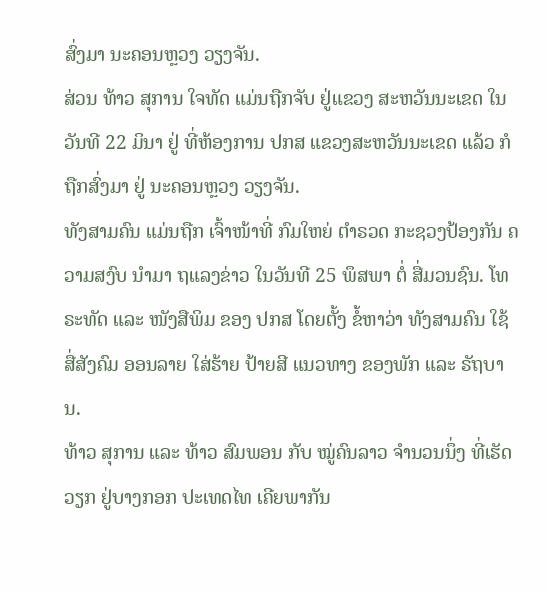ສົ່ງມາ ນະຄອນຫຼວງ ວຽງຈັນ.
ສ່ວນ ທ້າວ ສຸການ ໃຈທັດ ແມ່ນຖືກຈັບ ຢູ່ແຂວງ ສະຫວັນນະເຂດ ໃນ ວັນທີ 22 ມິນາ ຢູ່ ທີ່ຫ້ອງການ ປກສ ແຂວງສະຫວັນນະເຂດ ແລ້ວ ກໍຖືກສົ່ງມາ ຢູ່ ນະຄອນຫຼວງ ວຽງຈັນ.
ທັງສາມຄົນ ແມ່ນຖືກ ເຈົ້າໜ້າທີ່ ກົມໃຫຍ່ ຕໍາຣວດ ກະຊວງປ້ອງກັນ ຄວາມສງົບ ນຳມາ ຖແລງຂ່າວ ໃນວັນທີ 25 ພຶສພາ ຕໍ່ ສື່ມວນຊົນ. ໂທຣະທັດ ແລະ ໜັງສືພິມ ຂອງ ປກສ ໂດຍຕັ້ງ ຂໍ້ຫາວ່າ ທັງສາມຄົນ ໃຊ້ ສື່ສັງຄົມ ອອນລາຍ ໃສ່ຮ້າຍ ປ້າຍສີ ແນວທາງ ຂອງພັກ ແລະ ຣັຖບານ.
ທ້າວ ສຸການ ແລະ ທ້າວ ສົມພອນ ກັບ ໝູ່ຄົນລາວ ຈຳນວນນຶ່ງ ທີ່ເຮັດວຽກ ຢູ່ບາງກອກ ປະເທດໄທ ເຄີຍພາກັນ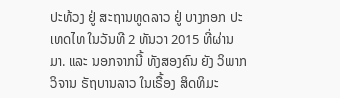ປະທ້ວງ ຢູ່ ສະຖານທູດລາວ ຢູ່ ບາງກອກ ປະເທດໄທ ໃນວັນທີ 2 ທັນວາ 2015 ທີ່ຜ່ານມາ. ແລະ ນອກຈາກນີ້ ທັງສອງຄົນ ຍັງ ວິພາກ ວິຈານ ຣັຖບານລາວ ໃນເຣື້ອງ ສິດທິມະ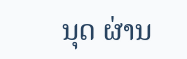ນຸດ ຜ່ານ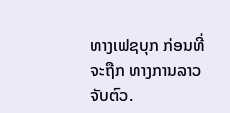ທາງເຟຊບຸກ ກ່ອນທີ່ຈະຖືກ ທາງການລາວ ຈັບຕົວ.